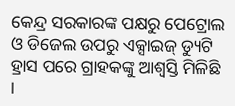କେନ୍ଦ୍ର ସରକାରଙ୍କ ପକ୍ଷରୁ ପେଟ୍ରୋଲ ଓ ଡିଜେଲ ଉପରୁ ଏକ୍ସାଇଜ୍ ଡ୍ୟୁଟି ହ୍ରାସ ପରେ ଗ୍ରାହକଙ୍କୁ ଆଶ୍ୱସ୍ତି ମିଳିଛି ।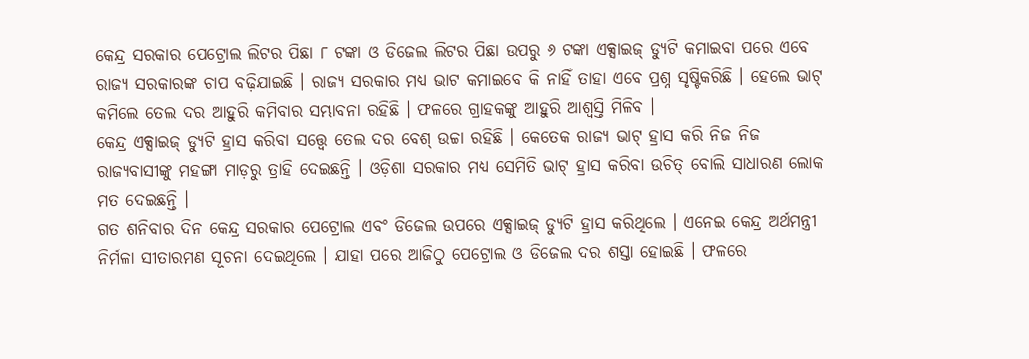କେନ୍ଦ୍ର ସରକାର ପେଟ୍ରୋଲ ଲିଟର ପିଛା ୮ ଟଙ୍କା ଓ ଡିଜେଲ ଲିଟର ପିଛା ଉପରୁ ୬ ଟଙ୍କା ଏକ୍ସାଇଜ୍ ଡ୍ୟୁଟି କମାଇବା ପରେ ଏବେ ରାଜ୍ୟ ସରକାରଙ୍କ ଚାପ ବଢ଼ିଯାଇଛି । ରାଜ୍ୟ ସରକାର ମଧ୍ୟ ଭାଟ କମାଇବେ କି ନାହିଁ ତାହା ଏବେ ପ୍ରଶ୍ନ ସୃଷ୍ଟିକରିଛି । ହେଲେ ଭାଟ୍ କମିଲେ ତେଲ ଦର ଆହୁରି କମିବାର ସମ୍ଭାବନା ରହିଛି । ଫଳରେ ଗ୍ରାହକଙ୍କୁ ଆହୁରି ଆଶ୍ୱସ୍ତି ମିଳିବ ।
କେନ୍ଦ୍ର ଏକ୍ସାଇଜ୍ ଡ୍ୟୁଟି ହ୍ରାସ କରିବା ସତ୍ତ୍ୱେ ତେଲ ଦର ବେଶ୍ ଉଚ୍ଚା ରହିଛି । କେତେକ ରାଜ୍ୟ ଭାଟ୍ ହ୍ରାସ କରି ନିଜ ନିଜ ରାଜ୍ୟବାସୀଙ୍କୁ ମହଙ୍ଗା ମାଡ଼ରୁ ତ୍ରାହି ଦେଇଛନ୍ତି । ଓଡ଼ିଶା ସରକାର ମଧ୍ୟ ସେମିତି ଭାଟ୍ ହ୍ରାସ କରିବା ଉଚିତ୍ ବୋଲି ସାଧାରଣ ଲୋକ ମତ ଦେଇଛନ୍ତି ।
ଗତ ଶନିବାର ଦିନ କେନ୍ଦ୍ର ସରକାର ପେଟ୍ରୋଲ ଏବଂ ଡିଜେଲ ଉପରେ ଏକ୍ସାଇଜ୍ ଡ୍ୟୁଟି ହ୍ରାସ କରିଥିଲେ । ଏନେଇ କେନ୍ଦ୍ର ଅର୍ଥମନ୍ତ୍ରୀ ନିର୍ମଳା ସୀତାରମଣ ସୂଚନା ଦେଇଥିଲେ । ଯାହା ପରେ ଆଜିଠୁ ପେଟ୍ରୋଲ ଓ ଡିଜେଲ ଦର ଶସ୍ତା ହୋଇଛି । ଫଳରେ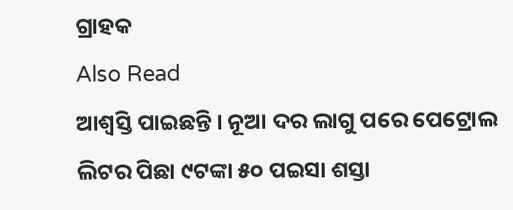ଗ୍ରାହକ
Also Read
ଆଶ୍ୱସ୍ତି ପାଇଛନ୍ତି । ନୂଆ ଦର ଲାଗୁ ପରେ ପେଟ୍ରୋଲ ଲିଟର ପିଛା ୯ଟଙ୍କା ୫୦ ପଇସା ଶସ୍ତା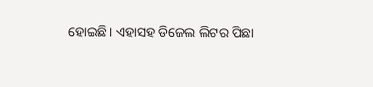ହୋଇଛି। ଏହାସହ ଡିଜେଲ ଲିଟର ପିଛା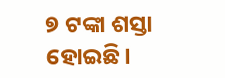୭ ଟଙ୍କା ଶସ୍ତା ହୋଇଛି।